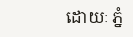ដោយៈ ភ្នំ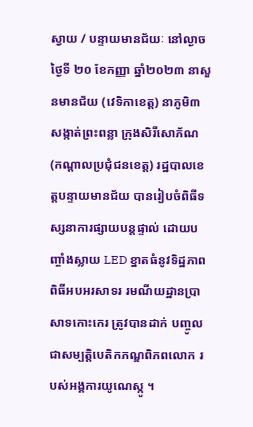ស្វាយ / បន្ទាយមានជ័យៈ នៅល្ងាចថ្ងៃទី ២០ ខែកញ្ញា ឆ្នាំ២០២៣ នាសួនមានជ័យ (វេទិកាខេត្ត) នាភូមិ៣ សង្កាត់ព្រះពន្លា ក្រុងសិរីសោភ័ណ (កណ្តាលប្រជុំជនខេត្ត) រដ្ឋបាលខេត្តបន្ទាយមានជ័យ បានរៀបចំពិធីទស្សនាការផ្សាយបន្តផ្ទាល់ ដោយបញ្ចាំងស្លាយ LED ខ្នាតធំនូវទិដ្ឋភាពពិធីអបអរសាទរ រមណីយដ្ឋានប្រាសាទកោះកេរ ត្រូវបានដាក់ បញ្ចូលជាសម្បត្តិបេតិកភណ្ឌពិភពលោក របស់អង្គការយូណេស្កូ ។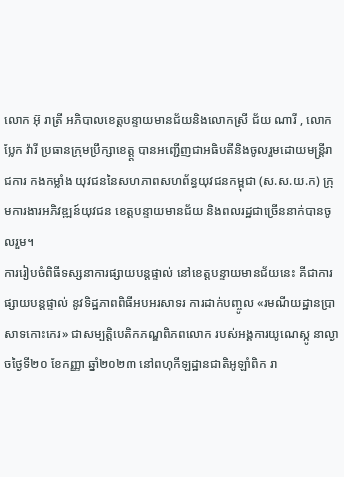លោក អ៊ុ រាត្រី អភិបាលខេត្តបន្ទាយមានជ័យនិងលោកស្រី ជ័យ ណារី , លោក ប្លែក វ៉ារី ប្រធានក្រុមប្រឹក្សាខេត្ត្ត បានអញ្ជើញជាអធិបតីនិងចូលរួមដោយមន្ត្រីរាជការ កងកម្លាំង យុវជននៃសហភាពសហព័ន្ធយុវជនកម្ពុជា (ស.ស.យ.ក) ក្រុមការងារអភិវឌ្ឍន៍យុវជន ខេត្តបន្ទាយមានជ័យ និងពលរដ្ឋជាច្រើននាក់បានចូលរួម។
ការរៀបចំពិធីទស្សនាការផ្សាយបន្តផ្ទាល់ នៅខេត្តបន្ទាយមានជ័យនេះ គីជាការផ្សាយបន្តផ្ទាល់ នូវទិដ្ឋភាពពិធីអបអរសាទរ ការដាក់បញ្ចូល «រមណីយដ្ឋានប្រាសាទកោះកេរ» ជាសម្បត្តិបេតិកភណ្ឌពិភពលោក របស់អង្គការយូណេស្កូ នាល្ងាចថ្ងៃទី២០ ខែកញ្ញា ឆ្នាំ២០២៣ នៅពហុកីឡដ្ឋានជាតិអូឡាំពិក រា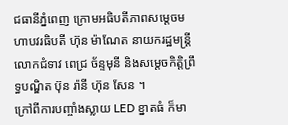ជធានីភ្នំពេញ ក្រោមអធិបតីភាពសម្តេចមហាបវរធិបតី ហ៊ុន ម៉ាណែត នាយករដ្ឋមន្ត្រី លោកជំទាវ ពេជ្រ ច័ន្ទមុនី និងសម្តេចកិត្តិព្រឹទ្ធបណ្ឌិត ប៊ុន រ៉ានី ហ៊ុន សែន ។
ក្រៅពីការបញ្ចាំងស្លាយ LED ខ្នាតធំ ក៏មា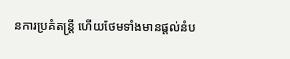នការប្រគំតន្ត្រី ហើយថែមទាំងមានផ្តល់នំប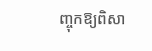ញ្ចុកឱ្យពិសា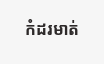កំដរមាត់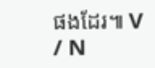ផងដែរ៕ V / N